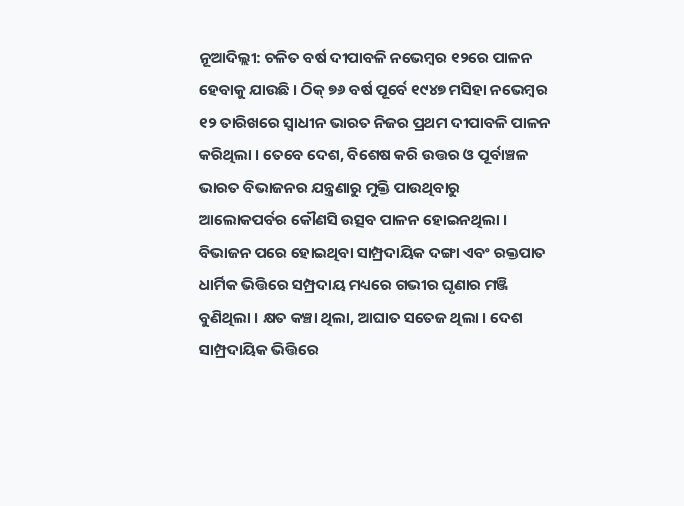ନୂଆଦିଲ୍ଲୀ: ଚଳିତ ବର୍ଷ ଦୀପାବଳି ନଭେମ୍ବର ୧୨ରେ ପାଳନ ହେବାକୁ ଯାଉଛି । ଠିକ୍ ୭୬ ବର୍ଷ ପୂର୍ବେ ୧୯୪୭ ମସିହା ନଭେମ୍ବର ୧୨ ତାରିଖରେ ସ୍ୱାଧୀନ ଭାରତ ନିଜର ପ୍ରଥମ ଦୀପାବଳି ପାଳନ କରିଥିଲା । ତେବେ ଦେଶ, ବିଶେଷ କରି ଉତ୍ତର ଓ ପୂର୍ବାଞ୍ଚଳ ଭାରତ ବିଭାଜନର ଯନ୍ତ୍ରଣାରୁ ମୁକ୍ତି ପାଉଥିବାରୁ ଆଲୋକପର୍ବର କୌଣସି ଉତ୍ସବ ପାଳନ ହୋଇନଥିଲା ।
ବିଭାଜନ ପରେ ହୋଇଥିବା ସାମ୍ପ୍ରଦାୟିକ ଦଙ୍ଗା ଏବଂ ରକ୍ତପାତ ଧାର୍ମିକ ଭିତ୍ତିରେ ସମ୍ପ୍ରଦାୟ ମଧ୍ୟରେ ଗଭୀର ଘୃଣାର ମଞ୍ଜି ବୁଣିଥିଲା । କ୍ଷତ କଞ୍ଚା ଥିଲା, ଆଘାତ ସତେଜ ଥିଲା । ଦେଶ ସାମ୍ପ୍ରଦାୟିକ ଭିତ୍ତିରେ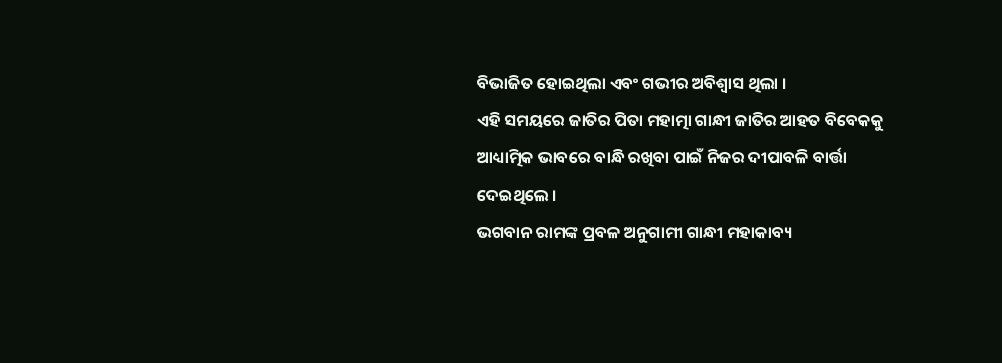ବିଭାଜିତ ହୋଇଥିଲା ଏବଂ ଗଭୀର ଅବିଶ୍ୱାସ ଥିଲା ।
ଏହି ସମୟରେ ଜାତିର ପିତା ମହାତ୍ମା ଗାନ୍ଧୀ ଜାତିର ଆହତ ବିବେକକୁ ଆଧ୍ୟାତ୍ମିକ ଭାବରେ ବାନ୍ଧି ରଖିବା ପାଇଁ ନିଜର ଦୀପାବଳି ବାର୍ତ୍ତା ଦେଇଥିଲେ ।
ଭଗବାନ ରାମଙ୍କ ପ୍ରବଳ ଅନୁଗାମୀ ଗାନ୍ଧୀ ମହାକାବ୍ୟ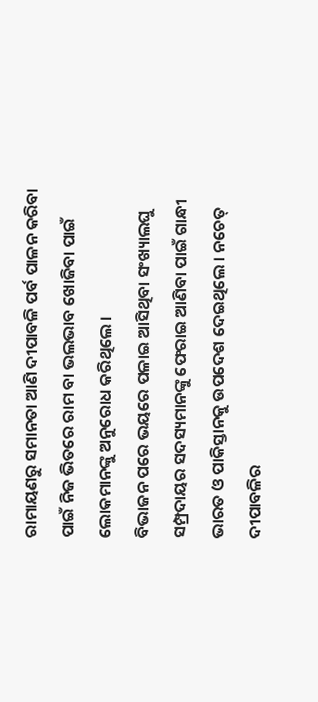ରାମାୟଣରୁ ସମାନତା ଆଣି ଦୀପାବଳି ପର୍ବ ପାଳନ କରିବା ପାଇଁ ନିଜ ଭିତରେ ରାମ ବା ଭଲଭାବ ଖୋଜିବା ପାଇଁ ଲୋକମାନଙ୍କୁ ଅନୁରୋଧ କରିଥିଲେ ।
ବିଭାଜନ ପରେ ଭୟରେ ପଳାଇ ଆସିଥିବା ସଂଖ୍ୟାଲଘୁ ସମ୍ପ୍ରଦାୟର ସଦସ୍ୟମାନଙ୍କୁ ଫେରାଇ ଆଣିବା ପାଇଁ ଗାନ୍ଧୀ ଭାରତ ଓ ପାକିସ୍ତାନକୁ ଉପଦେଶ ଦେଇଥିଲେ । ନଚେତ୍ ଦୀପାବଳିର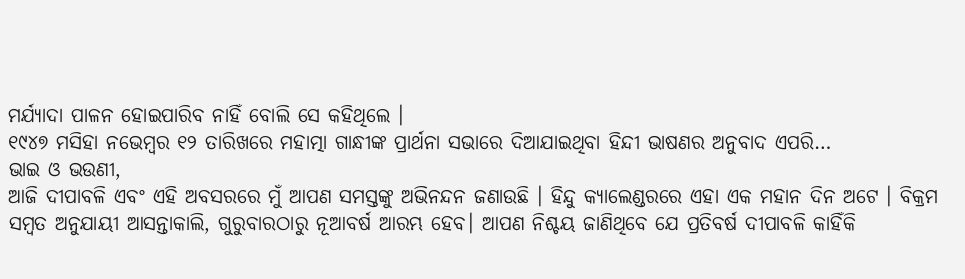ମର୍ଯ୍ୟାଦା ପାଳନ ହୋଇପାରିବ ନାହିଁ ବୋଲି ସେ କହିଥିଲେ ।
୧୯୪୭ ମସିହା ନଭେମ୍ବର ୧୨ ତାରିଖରେ ମହାତ୍ମା ଗାନ୍ଧୀଙ୍କ ପ୍ରାର୍ଥନା ସଭାରେ ଦିଆଯାଇଥିବା ହିନ୍ଦୀ ଭାଷଣର ଅନୁବାଦ ଏପରି…
ଭାଇ ଓ ଭଉଣୀ,
ଆଜି ଦୀପାବଳି ଏବଂ ଏହି ଅବସରରେ ମୁଁ ଆପଣ ସମସ୍ତଙ୍କୁ ଅଭିନନ୍ଦନ ଜଣାଉଛି । ହିନ୍ଦୁ କ୍ୟାଲେଣ୍ଡରରେ ଏହା ଏକ ମହାନ ଦିନ ଅଟେ । ବିକ୍ରମ ସମ୍ବତ ଅନୁଯାୟୀ ଆସନ୍ତାକାଲି, ଗୁରୁବାରଠାରୁ ନୂଆବର୍ଷ ଆରମ୍ଭ ହେବ। ଆପଣ ନିଶ୍ଚୟ ଜାଣିଥିବେ ଯେ ପ୍ରତିବର୍ଷ ଦୀପାବଳି କାହିଁକି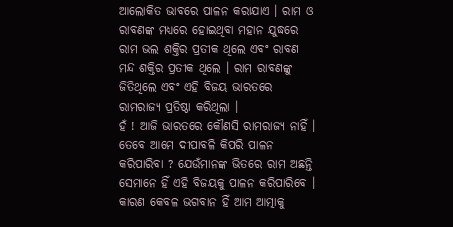ଆଲୋକିତ ଭାବରେ ପାଳନ କରାଯାଏ । ରାମ ଓ ରାବଣଙ୍କ ମଧ୍ୟରେ ହୋଇଥିବା ମହାନ ଯୁଦ୍ଧରେ ରାମ ଭଲ ଶକ୍ତିର ପ୍ରତୀକ ଥିଲେ ଏବଂ ରାବଣ ମନ୍ଦ ଶକ୍ତିର ପ୍ରତୀକ ଥିଲେ । ରାମ ରାବଣଙ୍କୁ ଜିତିଥିଲେ ଏବଂ ଏହି ବିଜୟ ଭାରତରେ ରାମରାଜ୍ୟ ପ୍ରତିଷ୍ଠା କରିଥିଲା ।
ହଁ ! ଆଜି ଭାରତରେ କୌଣସି ରାମରାଜ୍ୟ ନାହିଁ । ତେବେ ଆମେ ଦୀପାବଳି କିପରି ପାଳନ କରିପାରିବା ? ଯେଉଁମାନଙ୍କ ଭିତରେ ରାମ ଅଛନ୍ତି ସେମାନେ ହିଁ ଏହି ବିଜୟକୁ ପାଳନ କରିପାରିବେ । କାରଣ କେବଳ ଭଗବାନ ହିଁ ଆମ ଆତ୍ମାକୁ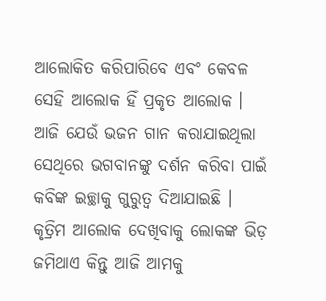ଆଲୋକିତ କରିପାରିବେ ଏବଂ କେବଳ ସେହି ଆଲୋକ ହିଁ ପ୍ରକୃତ ଆଲୋକ । ଆଜି ଯେଉଁ ଭଜନ ଗାନ କରାଯାଇଥିଲା ସେଥିରେ ଭଗବାନଙ୍କୁ ଦର୍ଶନ କରିବା ପାଇଁ କବିଙ୍କ ଇଚ୍ଛାକୁ ଗୁରୁତ୍ୱ ଦିଆଯାଇଛି । କୃତ୍ରିମ ଆଲୋକ ଦେଖିବାକୁ ଲୋକଙ୍କ ଭିଡ଼ ଜମିଥାଏ କିନ୍ତୁ ଆଜି ଆମକୁ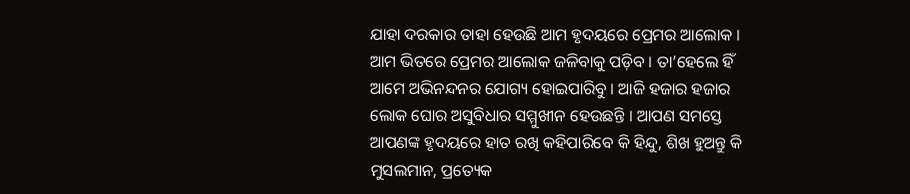ଯାହା ଦରକାର ତାହା ହେଉଛି ଆମ ହୃଦୟରେ ପ୍ରେମର ଆଲୋକ । ଆମ ଭିତରେ ପ୍ରେମର ଆଲୋକ ଜଳିବାକୁ ପଡ଼ିବ । ତା’ହେଲେ ହିଁ ଆମେ ଅଭିନନ୍ଦନର ଯୋଗ୍ୟ ହୋଇପାରିବୁ । ଆଜି ହଜାର ହଜାର ଲୋକ ଘୋର ଅସୁବିଧାର ସମ୍ମୁଖୀନ ହେଉଛନ୍ତି । ଆପଣ ସମସ୍ତେ ଆପଣଙ୍କ ହୃଦୟରେ ହାତ ରଖି କହିପାରିବେ କି ହିନ୍ଦୁ, ଶିଖ ହୁଅନ୍ତୁ କି ମୁସଲମାନ, ପ୍ରତ୍ୟେକ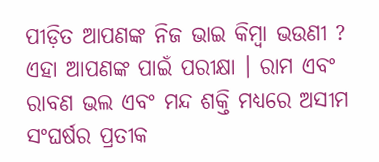ପୀଡ଼ିତ ଆପଣଙ୍କ ନିଜ ଭାଇ କିମ୍ବା ଭଉଣୀ ? ଏହା ଆପଣଙ୍କ ପାଇଁ ପରୀକ୍ଷା । ରାମ ଏବଂ ରାବଣ ଭଲ ଏବଂ ମନ୍ଦ ଶକ୍ତି ମଧ୍ୟରେ ଅସୀମ ସଂଘର୍ଷର ପ୍ରତୀକ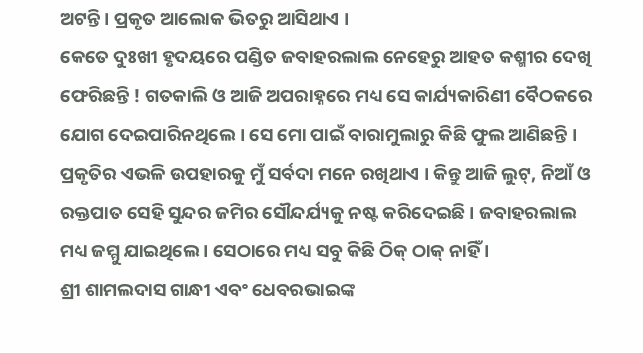ଅଟନ୍ତି । ପ୍ରକୃତ ଆଲୋକ ଭିତରୁ ଆସିଥାଏ ।
କେତେ ଦୁଃଖୀ ହୃଦୟରେ ପଣ୍ଡିତ ଜବାହରଲାଲ ନେହେରୁ ଆହତ କଶ୍ମୀର ଦେଖି ଫେରିଛନ୍ତି ! ଗତକାଲି ଓ ଆଜି ଅପରାହ୍ନରେ ମଧ୍ୟ ସେ କାର୍ଯ୍ୟକାରିଣୀ ବୈଠକରେ ଯୋଗ ଦେଇପାରିନଥିଲେ । ସେ ମୋ ପାଇଁ ବାରାମୁଲାରୁ କିଛି ଫୁଲ ଆଣିଛନ୍ତି । ପ୍ରକୃତିର ଏଭଳି ଉପହାରକୁ ମୁଁ ସର୍ବଦା ମନେ ରଖିଥାଏ । କିନ୍ତୁ ଆଜି ଲୁଟ୍, ନିଆଁ ଓ ରକ୍ତପାତ ସେହି ସୁନ୍ଦର ଜମିର ସୌନ୍ଦର୍ଯ୍ୟକୁ ନଷ୍ଟ କରିଦେଇଛି । ଜବାହରଲାଲ ମଧ୍ୟ ଜମ୍ମୁ ଯାଇଥିଲେ । ସେଠାରେ ମଧ୍ୟ ସବୁ କିଛି ଠିକ୍ ଠାକ୍ ନାହିଁ ।
ଶ୍ରୀ ଶାମଲଦାସ ଗାନ୍ଧୀ ଏବଂ ଧେବରଭାଇଙ୍କ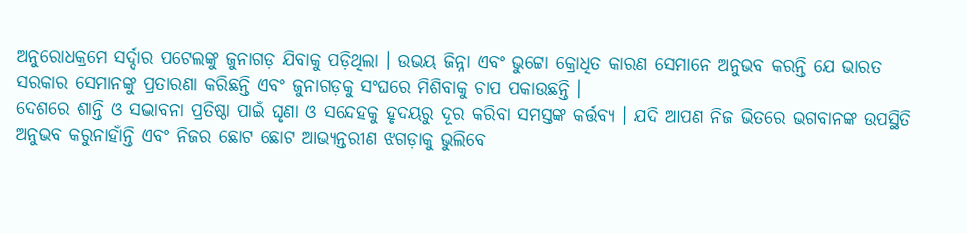ଅନୁରୋଧକ୍ରମେ ସର୍ଦ୍ଦାର ପଟେଲଙ୍କୁ ଜୁନାଗଡ଼ ଯିବାକୁ ପଡ଼ିଥିଲା । ଉଭୟ ଜିନ୍ନା ଏବଂ ଭୁଟ୍ଟୋ କ୍ରୋଧିତ କାରଣ ସେମାନେ ଅନୁଭବ କରନ୍ତି ଯେ ଭାରତ ସରକାର ସେମାନଙ୍କୁ ପ୍ରତାରଣା କରିଛନ୍ତି ଏବଂ ଜୁନାଗଡ଼କୁ ସଂଘରେ ମିଶିବାକୁ ଚାପ ପକାଉଛନ୍ତି ।
ଦେଶରେ ଶାନ୍ତି ଓ ସଦ୍ଭାବନା ପ୍ରତିଷ୍ଠା ପାଇଁ ଘୃଣା ଓ ସନ୍ଦେହକୁ ହୃଦୟରୁ ଦୂର କରିବା ସମସ୍ତଙ୍କ କର୍ତ୍ତବ୍ୟ । ଯଦି ଆପଣ ନିଜ ଭିତରେ ଭଗବାନଙ୍କ ଉପସ୍ଥିତି ଅନୁଭବ କରୁନାହାଁନ୍ତି ଏବଂ ନିଜର ଛୋଟ ଛୋଟ ଆଭ୍ୟନ୍ତରୀଣ ଝଗଡ଼ାକୁ ଭୁଲିବେ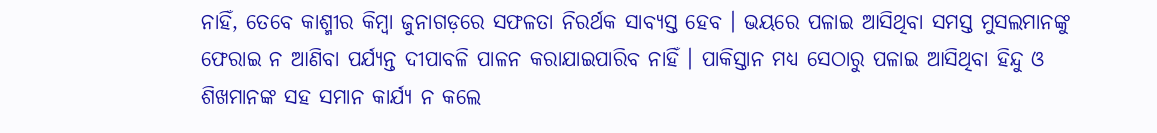ନାହିଁ, ତେବେ କାଶ୍ମୀର କିମ୍ବା ଜୁନାଗଡ଼ରେ ସଫଳତା ନିରର୍ଥକ ସାବ୍ୟସ୍ତ ହେବ । ଭୟରେ ପଳାଇ ଆସିଥିବା ସମସ୍ତ ମୁସଲମାନଙ୍କୁ ଫେରାଇ ନ ଆଣିବା ପର୍ଯ୍ୟନ୍ତ ଦୀପାବଳି ପାଳନ କରାଯାଇପାରିବ ନାହିଁ । ପାକିସ୍ତାନ ମଧ୍ୟ ସେଠାରୁ ପଳାଇ ଆସିଥିବା ହିନ୍ଦୁ ଓ ଶିଖମାନଙ୍କ ସହ ସମାନ କାର୍ଯ୍ୟ ନ କଲେ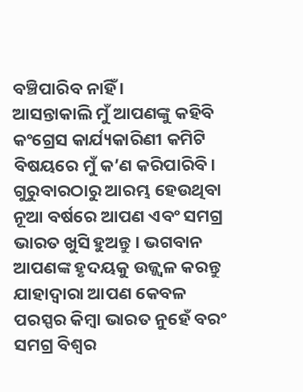ବଞ୍ଚିପାରିବ ନାହିଁ ।
ଆସନ୍ତାକାଲି ମୁଁ ଆପଣଙ୍କୁ କହିବି କଂଗ୍ରେସ କାର୍ଯ୍ୟକାରିଣୀ କମିଟି ବିଷୟରେ ମୁଁ କ’ଣ କରିପାରିବି । ଗୁରୁବାରଠାରୁ ଆରମ୍ଭ ହେଉଥିବା ନୂଆ ବର୍ଷରେ ଆପଣ ଏବଂ ସମଗ୍ର ଭାରତ ଖୁସି ହୁଅନ୍ତୁ । ଭଗବାନ ଆପଣଙ୍କ ହୃଦୟକୁ ଉଜ୍ଜ୍ୱଳ କରନ୍ତୁ ଯାହାଦ୍ୱାରା ଆପଣ କେବଳ ପରସ୍ପର କିମ୍ବା ଭାରତ ନୁହେଁ ବରଂ ସମଗ୍ର ବିଶ୍ୱର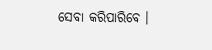ସେବା କରିପାରିବେ ।